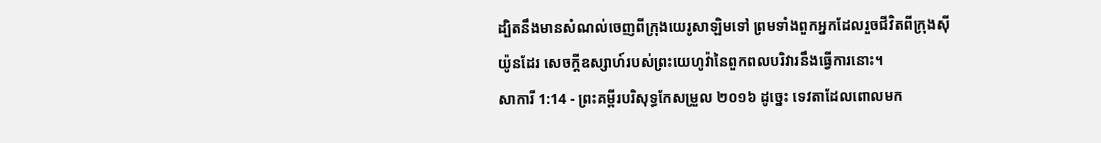ដ្បិតនឹងមានសំណល់ចេញពីក្រុងយេរូសាឡិមទៅ ព្រមទាំងពួកអ្នកដែលរួចជីវិតពីក្រុងស៊ីយ៉ូនដែរ សេចក្ដីឧស្សាហ៍របស់ព្រះយេហូវ៉ានៃពួកពលបរិវារនឹងធ្វើការនោះ។
សាការី 1:14 - ព្រះគម្ពីរបរិសុទ្ធកែសម្រួល ២០១៦ ដូច្នេះ ទេវតាដែលពោលមក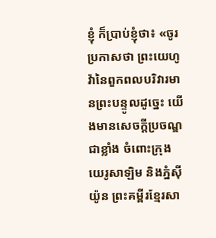ខ្ញុំ ក៏ប្រាប់ខ្ញុំថា៖ «ចូរប្រកាសថា ព្រះយេហូវ៉ានៃពួកពលបរិវារមានព្រះបន្ទូលដូច្នេះ យើងមានសេចក្ដីប្រចណ្ឌជាខ្លាំង ចំពោះក្រុងយេរូសាឡិម និងភ្នំស៊ីយ៉ូន ព្រះគម្ពីរខ្មែរសា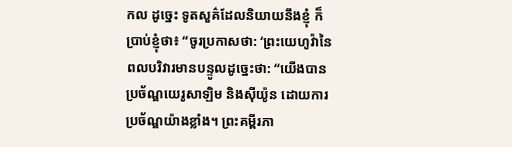កល ដូច្នេះ ទូតសួគ៌ដែលនិយាយនឹងខ្ញុំ ក៏ប្រាប់ខ្ញុំថា៖ “ចូរប្រកាសថា: ‘ព្រះយេហូវ៉ានៃពលបរិវារមានបន្ទូលដូច្នេះថា: “យើងបានប្រច័ណ្ឌយេរូសាឡិម និងស៊ីយ៉ូន ដោយការប្រច័ណ្ឌយ៉ាងខ្លាំង។ ព្រះគម្ពីរភា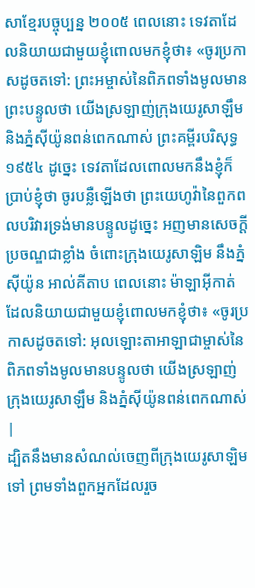សាខ្មែរបច្ចុប្បន្ន ២០០៥ ពេលនោះ ទេវតាដែលនិយាយជាមួយខ្ញុំពោលមកខ្ញុំថា៖ «ចូរប្រកាសដូចតទៅ: ព្រះអម្ចាស់នៃពិភពទាំងមូលមានព្រះបន្ទូលថា យើងស្រឡាញ់ក្រុងយេរូសាឡឹម និងភ្នំស៊ីយ៉ូនពន់ពេកណាស់ ព្រះគម្ពីរបរិសុទ្ធ ១៩៥៤ ដូច្នេះ ទេវតាដែលពោលមកនឹងខ្ញុំក៏ប្រាប់ខ្ញុំថា ចូរបន្លឺឡើងថា ព្រះយេហូវ៉ានៃពួកពលបរិវារទ្រង់មានបន្ទូលដូច្នេះ អញមានសេចក្ដីប្រចណ្ឌជាខ្លាំង ចំពោះក្រុងយេរូសាឡិម នឹងភ្នំស៊ីយ៉ូន អាល់គីតាប ពេលនោះ ម៉ាឡាអ៊ីកាត់ដែលនិយាយជាមួយខ្ញុំពោលមកខ្ញុំថា៖ «ចូរប្រកាសដូចតទៅ: អុលឡោះតាអាឡាជាម្ចាស់នៃពិភពទាំងមូលមានបន្ទូលថា យើងស្រឡាញ់ក្រុងយេរូសាឡឹម និងភ្នំស៊ីយ៉ូនពន់ពេកណាស់ |
ដ្បិតនឹងមានសំណល់ចេញពីក្រុងយេរូសាឡិមទៅ ព្រមទាំងពួកអ្នកដែលរួច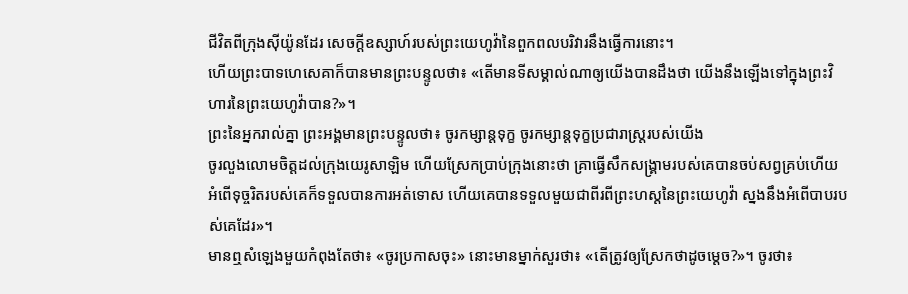ជីវិតពីក្រុងស៊ីយ៉ូនដែរ សេចក្ដីឧស្សាហ៍របស់ព្រះយេហូវ៉ានៃពួកពលបរិវារនឹងធ្វើការនោះ។
ហើយព្រះបាទហេសេគាក៏បានមានព្រះបន្ទូលថា៖ «តើមានទីសម្គាល់ណាឲ្យយើងបានដឹងថា យើងនឹងឡើងទៅក្នុងព្រះវិហារនៃព្រះយេហូវ៉ាបាន?»។
ព្រះនៃអ្នករាល់គ្នា ព្រះអង្គមានព្រះបន្ទូលថា៖ ចូរកម្សាន្តទុក្ខ ចូរកម្សាន្តទុក្ខប្រជារាស្ត្ររបស់យើង
ចូរលួងលោមចិត្តដល់ក្រុងយេរូសាឡិម ហើយស្រែកប្រាប់ក្រុងនោះថា គ្រាធ្វើសឹកសង្គ្រាមរបស់គេបានចប់សព្វគ្រប់ហើយ អំពើទុច្ចរិតរបស់គេក៏ទទួលបានការអត់ទោស ហើយគេបានទទួលមួយជាពីរពីព្រះហស្តនៃព្រះយេហូវ៉ា ស្នងនឹងអំពើបាបរបស់គេដែរ»។
មានឮសំឡេងមួយកំពុងតែថា៖ «ចូរប្រកាសចុះ» នោះមានម្នាក់សួរថា៖ «តើត្រូវឲ្យស្រែកថាដូចម្តេច?»។ ចូរថា៖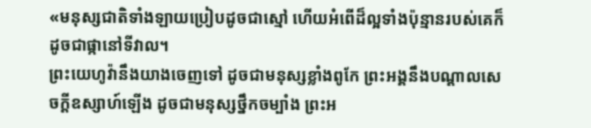«មនុស្សជាតិទាំងឡាយប្រៀបដូចជាស្មៅ ហើយអំពើដ៏ល្អទាំងប៉ុន្មានរបស់គេក៏ដូចជាផ្កានៅទីវាល។
ព្រះយេហូវ៉ានឹងយាងចេញទៅ ដូចជាមនុស្សខ្លាំងពូកែ ព្រះអង្គនឹងបណ្ដាលសេចក្ដីឧស្សាហ៍ឡើង ដូចជាមនុស្សថ្នឹកចម្បាំង ព្រះអ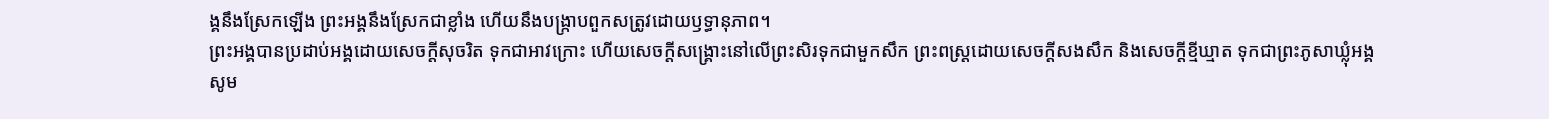ង្គនឹងស្រែកឡើង ព្រះអង្គនឹងស្រែកជាខ្លាំង ហើយនឹងបង្ក្រាបពួកសត្រូវដោយឫទ្ធានុភាព។
ព្រះអង្គបានប្រដាប់អង្គដោយសេចក្ដីសុចរិត ទុកជាអាវក្រោះ ហើយសេចក្ដីសង្គ្រោះនៅលើព្រះសិរទុកជាមួកសឹក ព្រះពស្ត្រដោយសេចក្ដីសងសឹក និងសេចក្ដីខ្មីឃ្មាត ទុកជាព្រះភូសាឃ្លុំអង្គ
សូម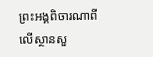ព្រះអង្គពិចារណាពីលើស្ថានសួ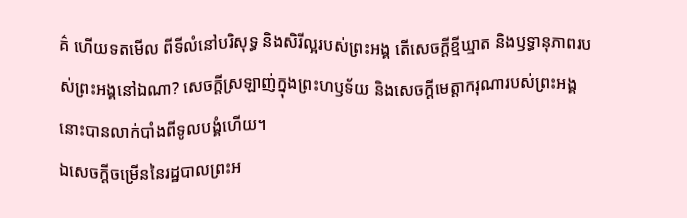គ៌ ហើយទតមើល ពីទីលំនៅបរិសុទ្ធ និងសិរីល្អរបស់ព្រះអង្គ តើសេចក្ដីខ្មីឃ្មាត និងឫទ្ធានុភាពរបស់ព្រះអង្គនៅឯណា? សេចក្ដីស្រឡាញ់ក្នុងព្រះហឫទ័យ និងសេចក្ដីមេត្តាករុណារបស់ព្រះអង្គ នោះបានលាក់បាំងពីទូលបង្គំហើយ។
ឯសេចក្ដីចម្រើននៃរដ្ឋបាលព្រះអ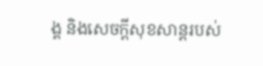ង្គ និងសេចក្ដីសុខសាន្តរបស់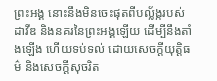ព្រះអង្គ នោះនឹងមិនចេះផុតពីបល្ល័ង្ករបស់ដាវីឌ និងនគរនៃព្រះអង្គឡើយ ដើម្បីនឹងតាំងឡើង ហើយទប់ទល់ ដោយសេចក្ដីយុត្តិធម៌ និងសេចក្ដីសុចរិត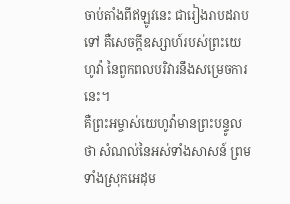ចាប់តាំងពីឥឡូវនេះ ជារៀងរាបដរាបទៅ គឺសេចក្ដីឧស្សាហ៍របស់ព្រះយេហូវ៉ា នៃពួកពលបរិវារនឹងសម្រេចការនេះ។
គឺព្រះអម្ចាស់យេហូវ៉ាមានព្រះបន្ទូលថា សំណល់នៃអស់ទាំងសាសន៍ ព្រមទាំងស្រុកអេដុម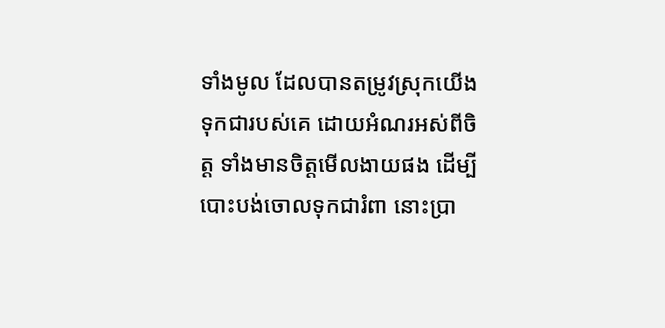ទាំងមូល ដែលបានតម្រូវស្រុកយើងទុកជារបស់គេ ដោយអំណរអស់ពីចិត្ត ទាំងមានចិត្តមើលងាយផង ដើម្បីបោះបង់ចោលទុកជារំពា នោះប្រា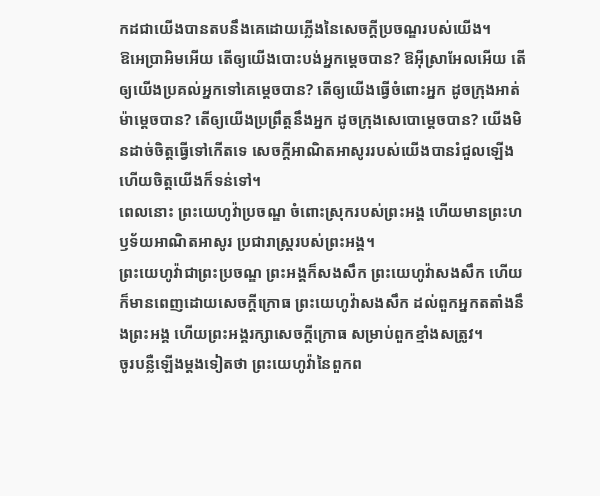កដជាយើងបានតបនឹងគេដោយភ្លើងនៃសេចក្ដីប្រចណ្ឌរបស់យើង។
ឱអេប្រាអិមអើយ តើឲ្យយើងបោះបង់អ្នកម្ដេចបាន? ឱអ៊ីស្រាអែលអើយ តើឲ្យយើងប្រគល់អ្នកទៅគេម្ដេចបាន? តើឲ្យយើងធ្វើចំពោះអ្នក ដូចក្រុងអាត់ម៉ាម្ដេចបាន? តើឲ្យយើងប្រព្រឹត្តនឹងអ្នក ដូចក្រុងសេបោម្តេចបាន? យើងមិនដាច់ចិត្តធ្វើទៅកើតទេ សេចក្ដីអាណិតអាសូររបស់យើងបានរំជួលឡើង ហើយចិត្តយើងក៏ទន់ទៅ។
ពេលនោះ ព្រះយេហូវ៉ាប្រចណ្ឌ ចំពោះស្រុករបស់ព្រះអង្គ ហើយមានព្រះហឫទ័យអាណិតអាសូរ ប្រជារាស្ត្ររបស់ព្រះអង្គ។
ព្រះយេហូវ៉ាជាព្រះប្រចណ្ឌ ព្រះអង្គក៏សងសឹក ព្រះយេហូវ៉ាសងសឹក ហើយក៏មានពេញដោយសេចក្ដីក្រោធ ព្រះយេហូវ៉ាសងសឹក ដល់ពួកអ្នកតតាំងនឹងព្រះអង្គ ហើយព្រះអង្គរក្សាសេចក្ដីក្រោធ សម្រាប់ពួកខ្មាំងសត្រូវ។
ចូរបន្លឺឡើងម្ដងទៀតថា ព្រះយេហូវ៉ានៃពួកព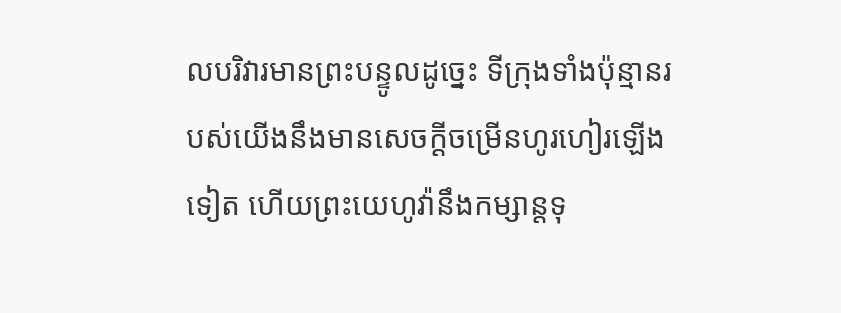លបរិវារមានព្រះបន្ទូលដូច្នេះ ទីក្រុងទាំងប៉ុន្មានរបស់យើងនឹងមានសេចក្ដីចម្រើនហូរហៀរឡើងទៀត ហើយព្រះយេហូវ៉ានឹងកម្សាន្តទុ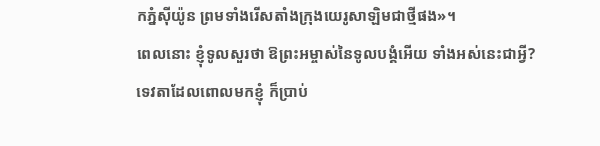កភ្នំស៊ីយ៉ូន ព្រមទាំងរើសតាំងក្រុងយេរូសាឡិមជាថ្មីផង»។
ពេលនោះ ខ្ញុំទូលសួរថា ឱព្រះអម្ចាស់នៃទូលបង្គំអើយ ទាំងអស់នេះជាអ្វី? ទេវតាដែលពោលមកខ្ញុំ ក៏ប្រាប់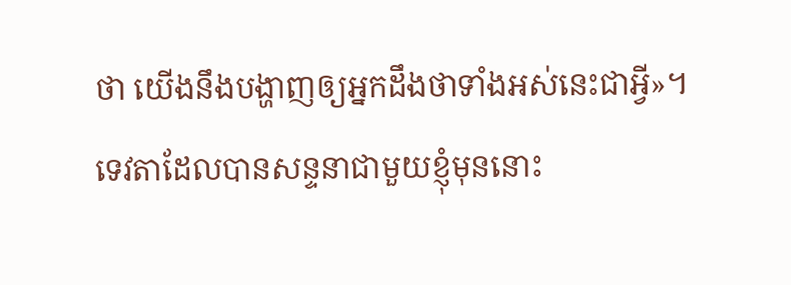ថា យើងនឹងបង្ហាញឲ្យអ្នកដឹងថាទាំងអស់នេះជាអ្វី»។
ទេវតាដែលបានសន្ទនាជាមួយខ្ញុំមុននោះ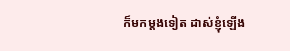ក៏មកម្តងទៀត ដាស់ខ្ញុំឡើង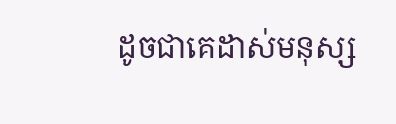ដូចជាគេដាស់មនុស្ស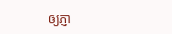ឲ្យភ្ញា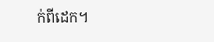ក់ពីដេក។